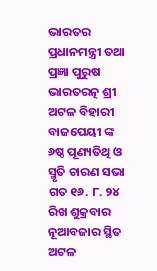ଭାରତର ପ୍ରଧାନମନ୍ତ୍ରୀ ତଥା ପ୍ରଜ୍ଞା ପୁରୁଷ ଭାରତରତ୍ନ ଶ୍ରୀ ଅଟଳ ବିହାରୀ ବାଜପେୟୀ ଙ୍କ ୬ଷ୍ଠ ପୂଣ୍ୟତିଥି ଓ ସ୍ମୃତି ଚାରଣ ସଭା ଗତ ୧୬. ୮. ୨୪ ରିଖ ଶୁକ୍ରବାର ନୂଆବଜାର ସ୍ଥିତ ଅଟଳ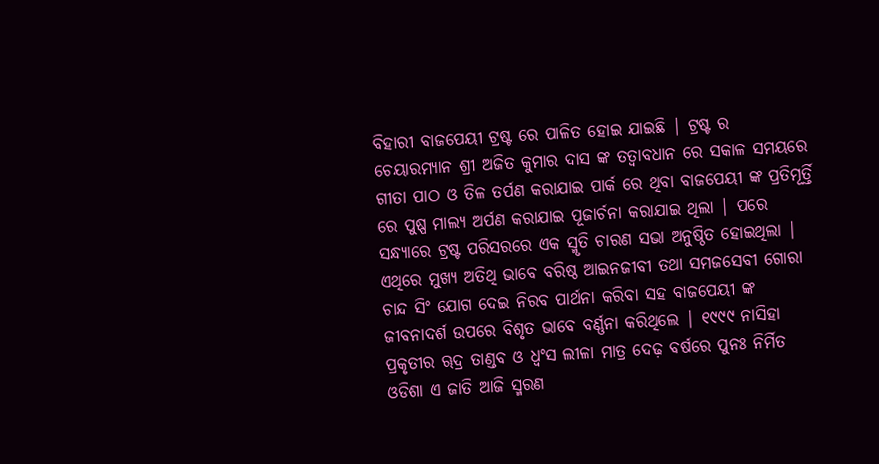ବିହାରୀ ବାଜପେୟୀ ଟ୍ରଷ୍ଟ ରେ ପାଳିତ ହୋଇ ଯାଇଛି | ଟ୍ରଷ୍ଟ ର ଚେୟାରମ୍ୟାନ ଶ୍ରୀ ଅଜିତ କୁମାର ଦାସ ଙ୍କ ତତ୍ୱାବଧାନ ରେ ସକାଳ ସମୟରେ ଗୀତା ପାଠ ଓ ତିଳ ତର୍ପଣ କରାଯାଇ ପାର୍କ ରେ ଥିବା ବାଜପେୟୀ ଙ୍କ ପ୍ରତିମୂର୍ତ୍ତି ରେ ପୁଷ୍ପ ମାଲ୍ୟ ଅର୍ପଣ କରାଯାଇ ପୂଜାର୍ଚନା କରାଯାଇ ଥିଲା | ପରେ ସନ୍ଧ୍ୟାରେ ଟ୍ରଷ୍ଟ ପରିସରରେ ଏକ ସ୍ମୃତି ଚାରଣ ସଭା ଅନୁଷ୍ଠିତ ହୋଇଥିଲା | ଏଥିରେ ମୁଖ୍ୟ ଅତିଥି ଭାବେ ବରିଷ୍ଠ ଆଇନଜୀବୀ ତଥା ସମଜସେବୀ ଗୋରା ଚାନ୍ଦ ସିଂ ଯୋଗ ଦେଇ ନିରବ ପାର୍ଥନା କରିବା ସହ ବାଜପେୟୀ ଙ୍କ ଜୀବନାଦର୍ଶ ଉପରେ ବିଶୃତ ଭାବେ ବର୍ଣ୍ଣନା କରିଥିଲେ | ୧୯୯୯ ନାସିହା ପ୍ରକୃତୀର ୠଦ୍ର ତାଣ୍ଡବ ଓ ଧ୍ଵଂସ ଲୀଳା ମାତ୍ର ଦେଢ଼ ବର୍ଷରେ ପୁନଃ ନିର୍ମିତ ଓଡିଶା ଏ ଜାତି ଆଜି ସ୍ମରଣ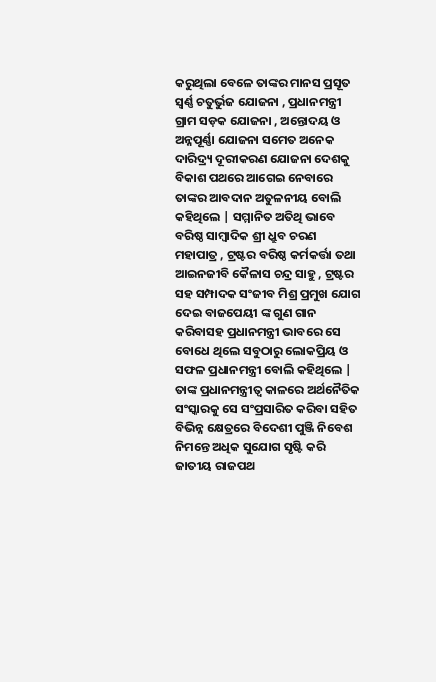କରୁଥିଲା ବେଳେ ତାଙ୍କର ମାନସ ପ୍ରସୂତ ସ୍ୱର୍ଣ୍ଣ ଚତୁର୍ଭୁଜ ଯୋଜନା , ପ୍ରଧାନମନ୍ତ୍ରୀ ଗ୍ରାମ ସଡ଼କ ଯୋଜନା , ଅନ୍ତୋଦୟ ଓ ଅନ୍ନପୂର୍ଣ୍ଣା ଯୋଜନା ସମେତ ଅନେକ ଦାରିଦ୍ର୍ୟ ଦୂରୀକରଣ ଯୋଜନା ଦେଶକୁ ବିକାଶ ପଥରେ ଆଗେଇ ନେବାରେ ତାଙ୍କର ଆବଦାନ ଅତୁଳନୀୟ ବୋଲି କହିଥିଲେ | ସମ୍ମାନିତ ଅତିଥି ଭାବେ ବରିଷ୍ଠ ସାମ୍ବାଦିକ ଶ୍ରୀ ଧ୍ରୁବ ଚରଣ ମହାପାତ୍ର , ଟ୍ରଷ୍ଟର ବରିଷ୍ଠ କର୍ମକର୍ତ୍ତା ତଥା ଆଇନଜୀବି କୈଳାସ ଚନ୍ଦ୍ର ସାହୁ , ଟ୍ରଷ୍ଟର ସହ ସମ୍ପାଦକ ସଂଜୀବ ମିଶ୍ର ପ୍ରମୁଖ ଯୋଗ ଦେଇ ବାଜପେୟୀ ଙ୍କ ଗୁଣ ଗାନ କରିବାସହ ପ୍ରଧାନମନ୍ତ୍ରୀ ଭାବରେ ସେ ବୋଧେ ଥିଲେ ସବୁଠାରୁ ଲୋକପ୍ରିୟ ଓ ସଫଳ ପ୍ରଧାନମନ୍ତ୍ରୀ ବୋଲି କହିଥିଲେ | ତାଙ୍କ ପ୍ରଧାନମନ୍ତ୍ରୀତ୍ବ କାଳରେ ଅର୍ଥନୈତିକ ସଂସ୍କାରକୁ ସେ ସଂପ୍ରସାରିତ କରିବା ସହିତ ବିଭିନ୍ନ କ୍ଷେତ୍ରରେ ବିଦେଶୀ ପୁଞ୍ଜି ନିବେଶ ନିମନ୍ତେ ଅଧିକ ସୁଯୋଗ ସୃଷ୍ଟି କରି ଜାତୀୟ ରାଜପଥ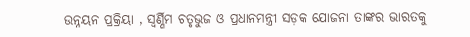ଉନ୍ନୟନ ପ୍ରକ୍ରିୟା , ସ୍ୱର୍ଣ୍ଣିମ ଚତୃଭୁଜ ଓ ପ୍ରଧାନମନ୍ତ୍ରୀ ସଡ଼କ ଯୋଜନା ତାଙ୍କର ଭାରତକୁ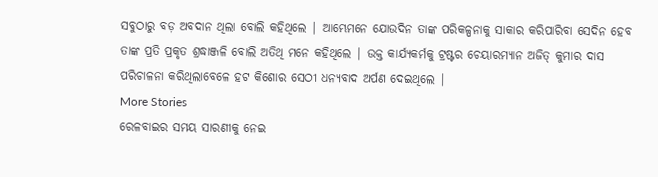ସବୁଠାରୁ ବଡ଼ ଅବଦାନ ଥିଲା ବୋଲି କହିଥିଲେ | ଆମ୍ଭେମନେ ଯୋଉଦିନ ତାଙ୍କ ପରିକଳ୍ପନାକୁ ସାକାର କରିପାରିବା ସେଦିନ ହେବ ତାଙ୍କ ପ୍ରତି ପ୍ରକୃତ ଶ୍ରଦ୍ଧାଞ୍ଜଳି ବୋଲି ଅତିଥି ମନେ କହିଥିଲେ | ଉକ୍ତ କାର୍ଯ୍ୟକର୍ମକୁ ଟ୍ରଷ୍ଟର ଚେୟାରମ୍ୟାନ ଅଜିତ୍ କୁମାର ଦାସ ପରିଚାଳନା କରିଥିଲାବେଳେ ହଟ କିଶୋର ସେଠୀ ଧନ୍ୟବାଦ ଅର୍ପଣ ଦେଇଥିଲେ |
More Stories
ରେଳବାଇର ସମୟ ସାରଣୀକୁ ନେଇ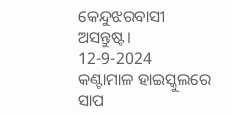କେନ୍ଦୁଝରବାସୀ ଅସନ୍ତୁଷ୍ଟ।
12-9-2024
କଣ୍ଟାମାଳ ହାଇସ୍କୁଲରେ ସାପ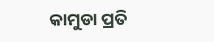କାମୁଡା ପ୍ରତି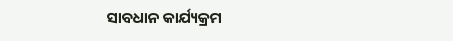ସାବଧାନ କାର୍ଯ୍ୟକ୍ରମ